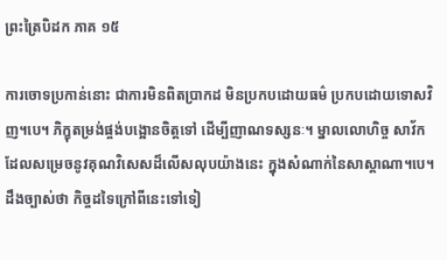ព្រះត្រៃបិដក ភាគ ១៥

ការចោទប្រកាន់នោះ ជាការមិនពិតប្រាកដ មិនប្រកបដោយធម៌ ប្រកបដោយទោសវិញ។បេ។ ភិក្ខុតម្រង់ផ្ចង់បង្អោនចិត្តទៅ ដើម្បីញាណទស្សនៈ។ ម្នាលលោហិច្ច សាវ័ក ដែលសម្រេចនូវគុណវិសេសដ៏លើសលុបយ៉ាងនេះ ក្នុងសំណាក់នៃសាស្តាណា។បេ។ ដឹងច្បាស់ថា កិច្ចដទៃក្រៅពីនេះទៅទៀ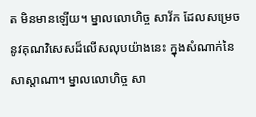ត មិនមានឡើយ។ ម្នាលលោហិច្ច សាវ័ក ដែលសម្រេចនូវគុណវិសេសដ៏លើសលុបយ៉ាងនេះ ក្នុងសំណាក់នៃសាស្តាណា។ ម្នាលលោហិច្ច សា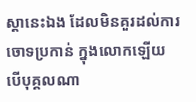ស្តានេះឯង ដែលមិនគួរដល់ការចោទប្រកាន់ ក្នុងលោកឡើយ បើបុគ្គលណា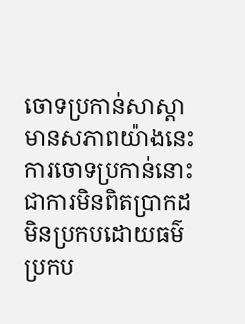ចោទប្រកាន់សាស្តា មានសភាពយ៉ាងនេះ ការចោទប្រកាន់នោះ ជាការមិនពិតប្រាកដ មិនប្រកបដោយធម៌ ប្រកប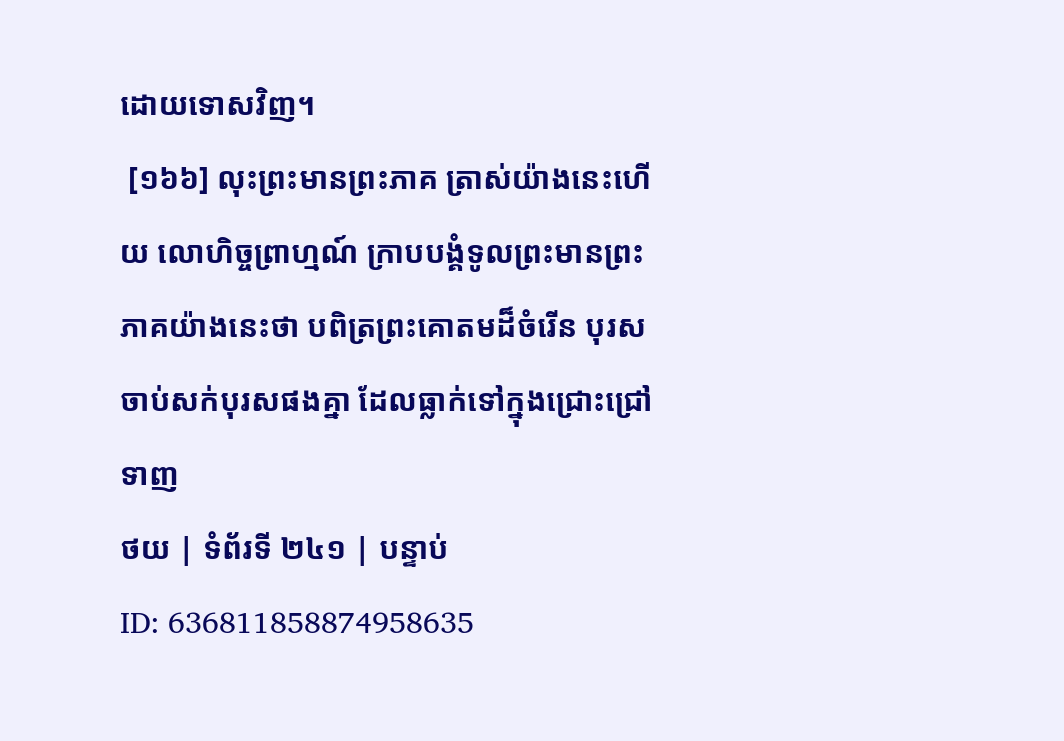ដោយទោសវិញ។
 [១៦៦] លុះព្រះមានព្រះភាគ ត្រាស់យ៉ាងនេះហើយ លោហិច្ចព្រាហ្មណ៍ ក្រាបបង្គំទូលព្រះមានព្រះភាគយ៉ាងនេះថា បពិត្រព្រះគោតមដ៏ចំរើន បុរសចាប់សក់បុរសផងគ្នា ដែលធ្លាក់ទៅក្នុងជ្រោះជ្រៅ ទាញ
ថយ | ទំព័រទី ២៤១ | បន្ទាប់
ID: 636811858874958635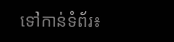ទៅកាន់ទំព័រ៖